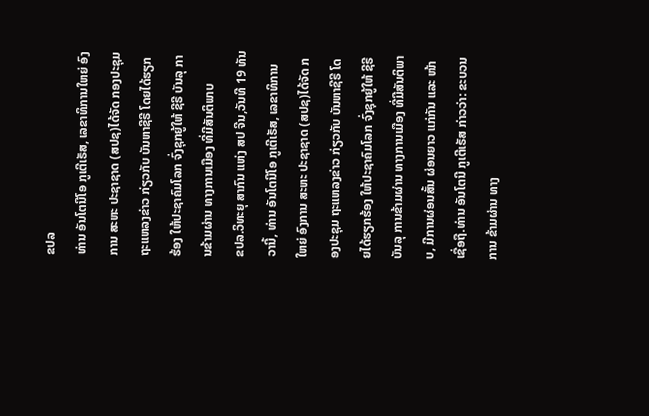ຂປລ
ທ່ານ ອັນໂຕນີໂອ ກູເຕີເຣັສ, ເລຂາທິການໃຫຍ່ ອົງການ ສະຫະ ປະຊາຊາດ (ສປຊ)ໄດ້ຈັດ ກອງປະຊຸມ ຖະແຫລງຂ່າວ ກ່ຽວກັບ ບັນຫາຊີຣີ ໂດຍໄດ້ຮຽກຮ້ອງ ໃຫ້ປະຊາຄົມໂລກ ຈົ່ງຊຸກຍູ້ໃຫ້ ຊີຣີ ບັນລຸ ການຂ້າມຜ່ານ ທາງການເມືອງ ທີ່ມີສັນຕິພາບ
ຂປລ.ວິທະຍຸ ສາກົນ ແຫ່ງ ສປ ຈີນ,ວັນທີ 19 ທັນວານີ້, ທ່ານ ອັນໂຕນີໂອ ກູເຕີເຣັສ, ເລຂາທິການໃຫຍ່ ອົງການ ສະຫະ ປະຊາຊາດ (ສປຊ)ໄດ້ຈັດ ກອງປະຊຸມ ຖະແຫລງຂ່າວ ກ່ຽວກັບ ບັນຫາຊີຣີ ໂດຍໄດ້ຮຽກຮ້ອງ ໃຫ້ປະຊາຄົມໂລກ ຈົ່ງຊຸກຍູ້ໃຫ້ ຊີຣີ ບັນລຸ ການຂ້າມຜ່ານ ທາງການເມືອງ ທີ່ມີສັນຕິພາບ, ມີການຜ່ອນສັ້ນ ຜ່ອນຍາວ ແກ່ກັນ ແລະ ໜ້າເຊື່ອຖື.ທ່ານ ອັນໂຕນີ ກູເຕີເຣັສ ກ່າວວ່າ: ຂະບວນການ ຂ້າມຜ່ານ ທາງ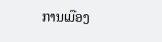ການເມືອງ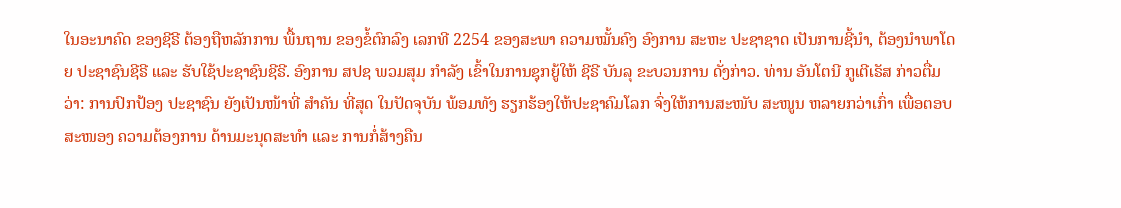ໃນອະນາຄົດ ຂອງຊີຣີ ຕ້ອງຖືຫລັກການ ພື້ນຖານ ຂອງຂໍ້ຕົກລົງ ເລກທີ 2254 ຂອງສະພາ ຄວາມໝັ້ນຄົງ ອົງການ ສະຫະ ປະຊາຊາດ ເປັນການຊີ້ນຳ, ຕ້ອງນຳພາໂດຍ ປະຊາຊົນຊີຣີ ແລະ ຮັບໃຊ້ປະຊາຊົນຊີຣີ. ອົງການ ສປຊ ພວມສຸມ ກຳລັງ ເຂົ້າໃນການຊຸກຍູ້ໃຫ້ ຊີຣີ ບັນລຸ ຂະບວນການ ດັ່ງກ່າວ. ທ່ານ ອັນໂຕນີ ກູເຕີເຣັສ ກ່າວຕື່ມວ່າ: ການປົກປ້ອງ ປະຊາຊົນ ຍັງເປັນໜ້າທີ່ ສຳຄັນ ທີ່ສຸດ ໃນປັດຈຸບັນ ພ້ອມທັງ ຮຽກຮ້ອງໃຫ້ປະຊາຄົມໂລກ ຈົ່ງໃຫ້ການສະໜັບ ສະໜູນ ຫລາຍກວ່າເກົ່າ ເພື່ອຕອບສະໜອງ ຄວາມຕ້ອງການ ດ້ານມະນຸດສະທໍາ ແລະ ການກໍ່ສ້າງຄືນ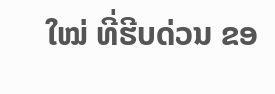ໃໝ່ ທີ່ຮີບດ່ວນ ຂອ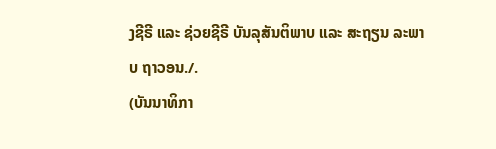ງຊີຣີ ແລະ ຊ່ວຍຊີຣີ ບັນລຸສັນຕິພາບ ແລະ ສະຖຽນ ລະພາບ ຖາວອນ./.
(ບັນນາທິກາ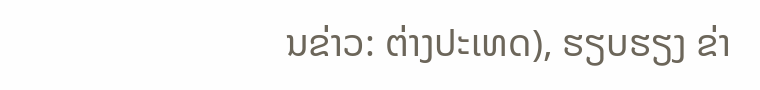ນຂ່າວ: ຕ່າງປະເທດ), ຮຽບຮຽງ ຂ່າ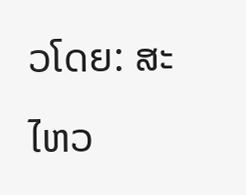ວໂດຍ: ສະໄຫວ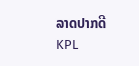ລາດປາກດີ
KPL